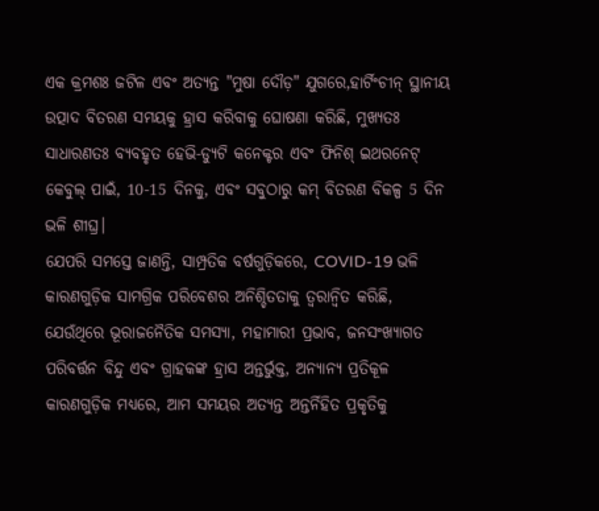ଏକ କ୍ରମଶଃ ଜଟିଳ ଏବଂ ଅତ୍ୟନ୍ତ "ମୁଷା ଦୌଡ଼" ଯୁଗରେ,ହାର୍ଟିଂଚୀନ୍ ସ୍ଥାନୀୟ ଉତ୍ପାଦ ବିତରଣ ସମୟକୁ ହ୍ରାସ କରିବାକୁ ଘୋଷଣା କରିଛି, ମୁଖ୍ୟତଃ ସାଧାରଣତଃ ବ୍ୟବହୃତ ହେଭି-ଡ୍ୟୁଟି କନେକ୍ଟର ଏବଂ ଫିନିଶ୍ ଇଥରନେଟ୍ କେବୁଲ୍ ପାଇଁ, 10-15 ଦିନକୁ, ଏବଂ ସବୁଠାରୁ କମ୍ ବିତରଣ ବିକଳ୍ପ 5 ଦିନ ଭଳି ଶୀଘ୍ର।
ଯେପରି ସମସ୍ତେ ଜାଣନ୍ତି, ସାମ୍ପ୍ରତିକ ବର୍ଷଗୁଡ଼ିକରେ, COVID-19 ଭଳି କାରଣଗୁଡ଼ିକ ସାମଗ୍ରିକ ପରିବେଶର ଅନିଶ୍ଚିତତାକୁ ତ୍ୱରାନ୍ୱିତ କରିଛି, ଯେଉଁଥିରେ ଭୂରାଜନୈତିକ ସମସ୍ୟା, ମହାମାରୀ ପ୍ରଭାବ, ଜନସଂଖ୍ୟାଗତ ପରିବର୍ତ୍ତନ ବିନ୍ଦୁ ଏବଂ ଗ୍ରାହକଙ୍କ ହ୍ରାସ ଅନ୍ତର୍ଭୁକ୍ତ, ଅନ୍ୟାନ୍ୟ ପ୍ରତିକୂଳ କାରଣଗୁଡ଼ିକ ମଧ୍ୟରେ, ଆମ ସମୟର ଅତ୍ୟନ୍ତ ଅନ୍ତର୍ନିହିତ ପ୍ରକୃତିକୁ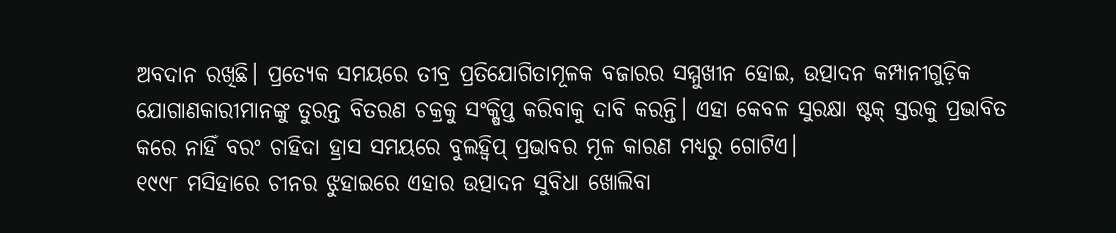ଅବଦାନ ରଖିଛି। ପ୍ରତ୍ୟେକ ସମୟରେ ତୀବ୍ର ପ୍ରତିଯୋଗିତାମୂଳକ ବଜାରର ସମ୍ମୁଖୀନ ହୋଇ, ଉତ୍ପାଦନ କମ୍ପାନୀଗୁଡ଼ିକ ଯୋଗାଣକାରୀମାନଙ୍କୁ ତୁରନ୍ତ ବିତରଣ ଚକ୍ରକୁ ସଂକ୍ଷିପ୍ତ କରିବାକୁ ଦାବି କରନ୍ତି। ଏହା କେବଳ ସୁରକ୍ଷା ଷ୍ଟକ୍ ସ୍ତରକୁ ପ୍ରଭାବିତ କରେ ନାହିଁ ବରଂ ଚାହିଦା ହ୍ରାସ ସମୟରେ ବୁଲହ୍ୱିପ୍ ପ୍ରଭାବର ମୂଳ କାରଣ ମଧ୍ୟରୁ ଗୋଟିଏ।
୧୯୯୮ ମସିହାରେ ଚୀନର ଝୁହାଇରେ ଏହାର ଉତ୍ପାଦନ ସୁବିଧା ଖୋଲିବା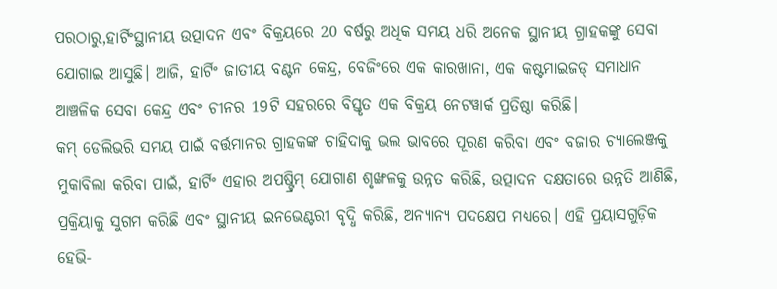ପରଠାରୁ,ହାର୍ଟିଂସ୍ଥାନୀୟ ଉତ୍ପାଦନ ଏବଂ ବିକ୍ରୟରେ 20 ବର୍ଷରୁ ଅଧିକ ସମୟ ଧରି ଅନେକ ସ୍ଥାନୀୟ ଗ୍ରାହକଙ୍କୁ ସେବା ଯୋଗାଇ ଆସୁଛି। ଆଜି, ହାର୍ଟିଂ ଜାତୀୟ ବଣ୍ଟନ କେନ୍ଦ୍ର, ବେଜିଂରେ ଏକ କାରଖାନା, ଏକ କଷ୍ଟମାଇଜଡ୍ ସମାଧାନ ଆଞ୍ଚଳିକ ସେବା କେନ୍ଦ୍ର ଏବଂ ଚୀନର 19ଟି ସହରରେ ବିସ୍ତୃତ ଏକ ବିକ୍ରୟ ନେଟୱାର୍କ ପ୍ରତିଷ୍ଠା କରିଛି।
କମ୍ ଡେଲିଭରି ସମୟ ପାଇଁ ବର୍ତ୍ତମାନର ଗ୍ରାହକଙ୍କ ଚାହିଦାକୁ ଭଲ ଭାବରେ ପୂରଣ କରିବା ଏବଂ ବଜାର ଚ୍ୟାଲେଞ୍ଜକୁ ମୁକାବିଲା କରିବା ପାଇଁ, ହାର୍ଟିଂ ଏହାର ଅପଷ୍ଟ୍ରିମ୍ ଯୋଗାଣ ଶୃଙ୍ଖଳକୁ ଉନ୍ନତ କରିଛି, ଉତ୍ପାଦନ ଦକ୍ଷତାରେ ଉନ୍ନତି ଆଣିଛି, ପ୍ରକ୍ରିୟାକୁ ସୁଗମ କରିଛି ଏବଂ ସ୍ଥାନୀୟ ଇନଭେଣ୍ଟରୀ ବୃଦ୍ଧି କରିଛି, ଅନ୍ୟାନ୍ୟ ପଦକ୍ଷେପ ମଧ୍ୟରେ। ଏହି ପ୍ରୟାସଗୁଡ଼ିକ ହେଭି-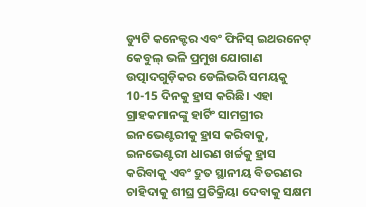ଡ୍ୟୁଟି କନେକ୍ଟର ଏବଂ ଫିନିସ୍ ଇଥରନେଟ୍ କେବୁଲ୍ ଭଳି ପ୍ରମୁଖ ଯୋଗାଣ ଉତ୍ପାଦଗୁଡ଼ିକର ଡେଲିଭରି ସମୟକୁ 10-15 ଦିନକୁ ହ୍ରାସ କରିଛି। ଏହା ଗ୍ରାହକମାନଙ୍କୁ ହାର୍ଟିଂ ସାମଗ୍ରୀର ଇନଭେଣ୍ଟରୀକୁ ହ୍ରାସ କରିବାକୁ, ଇନଭେଣ୍ଟରୀ ଧାରଣ ଖର୍ଚ୍ଚକୁ ହ୍ରାସ କରିବାକୁ ଏବଂ ଦ୍ରୁତ ସ୍ଥାନୀୟ ବିତରଣର ଚାହିଦାକୁ ଶୀଘ୍ର ପ୍ରତିକ୍ରିୟା ଦେବାକୁ ସକ୍ଷମ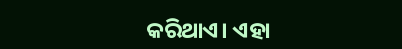କରିଥାଏ। ଏହା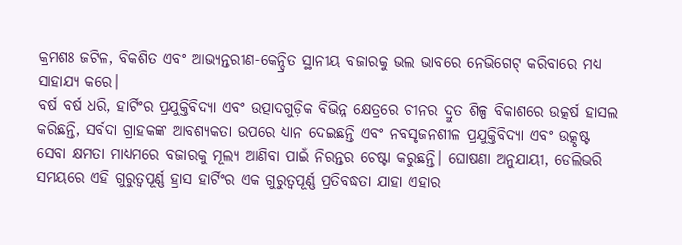କ୍ରମଶଃ ଜଟିଳ, ବିକଶିତ ଏବଂ ଆଭ୍ୟନ୍ତରୀଣ-କେନ୍ଦ୍ରିତ ସ୍ଥାନୀୟ ବଜାରକୁ ଭଲ ଭାବରେ ନେଭିଗେଟ୍ କରିବାରେ ମଧ୍ୟ ସାହାଯ୍ୟ କରେ।
ବର୍ଷ ବର୍ଷ ଧରି, ହାର୍ଟିଂର ପ୍ରଯୁକ୍ତିବିଦ୍ୟା ଏବଂ ଉତ୍ପାଦଗୁଡ଼ିକ ବିଭିନ୍ନ କ୍ଷେତ୍ରରେ ଚୀନର ଦ୍ରୁତ ଶିଳ୍ପ ବିକାଶରେ ଉତ୍କର୍ଷ ହାସଲ କରିଛନ୍ତି, ସର୍ବଦା ଗ୍ରାହକଙ୍କ ଆବଶ୍ୟକତା ଉପରେ ଧ୍ୟାନ ଦେଇଛନ୍ତି ଏବଂ ନବସୃଜନଶୀଳ ପ୍ରଯୁକ୍ତିବିଦ୍ୟା ଏବଂ ଉତ୍କୃଷ୍ଟ ସେବା କ୍ଷମତା ମାଧ୍ୟମରେ ବଜାରକୁ ମୂଲ୍ୟ ଆଣିବା ପାଇଁ ନିରନ୍ତର ଚେଷ୍ଟା କରୁଛନ୍ତି। ଘୋଷଣା ଅନୁଯାୟୀ, ଡେଲିଭରି ସମୟରେ ଏହି ଗୁରୁତ୍ୱପୂର୍ଣ୍ଣ ହ୍ରାସ ହାର୍ଟିଂର ଏକ ଗୁରୁତ୍ୱପୂର୍ଣ୍ଣ ପ୍ରତିବଦ୍ଧତା ଯାହା ଏହାର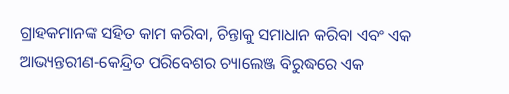ଗ୍ରାହକମାନଙ୍କ ସହିତ କାମ କରିବା, ଚିନ୍ତାକୁ ସମାଧାନ କରିବା ଏବଂ ଏକ ଆଭ୍ୟନ୍ତରୀଣ-କେନ୍ଦ୍ରିତ ପରିବେଶର ଚ୍ୟାଲେଞ୍ଜ ବିରୁଦ୍ଧରେ ଏକ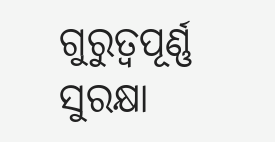ଗୁରୁତ୍ୱପୂର୍ଣ୍ଣ ସୁରକ୍ଷା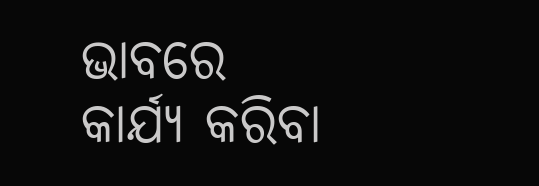ଭାବରେ କାର୍ଯ୍ୟ କରିବା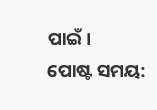ପାଇଁ।
ପୋଷ୍ଟ ସମୟ: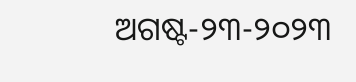ଅଗଷ୍ଟ-୨୩-୨୦୨୩